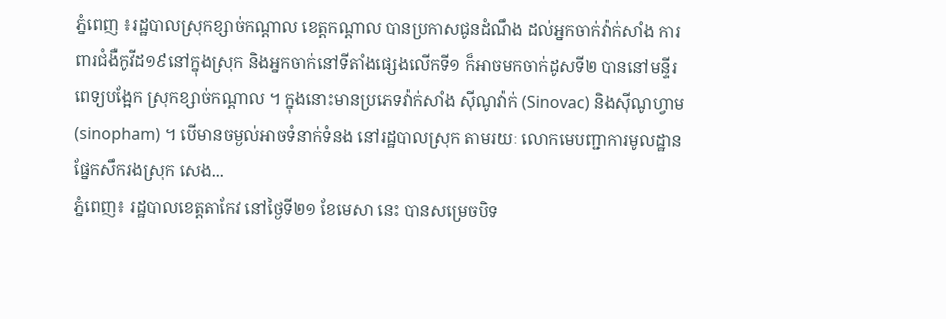ភ្នំពេញ ៖រដ្ឋបាលស្រុកខ្សាច់កណ្ដាល ខេត្តកណ្ដាល បានប្រកាសជូនដំណឹង ដល់អ្នកចាក់វ៉ាក់សាំង ការពារជំងឺកូវីដ១៩នៅក្នុងស្រុក និងអ្នកចាក់នៅទីតាំងផ្សេងលើកទី១ ក៏អាចមកចាក់ដូសទី២ បាននៅមន្ទីរពេទ្យបង្អែក ស្រុកខ្សាច់កណ្ដាល ។ ក្នុងនោះមានប្រភេទវ៉ាក់សាំង ស៊ីណូវ៉ាក់ (Sinovac) និងស៊ីណូហ្វាម (sinopham) ។ បើមានចម្ងល់អាចទំនាក់ទំនង នៅរដ្ឋបាលស្រុក តាមរយៈ លោកមេបញ្ជាការមូលដ្ឋានផ្នែកសឹករងស្រុក សេង...
ភ្នំពេញ៖ រដ្ឋបាលខេត្តតាកែវ នៅថ្ងៃទី២១ ខែមេសា នេះ បានសម្រេចបិទ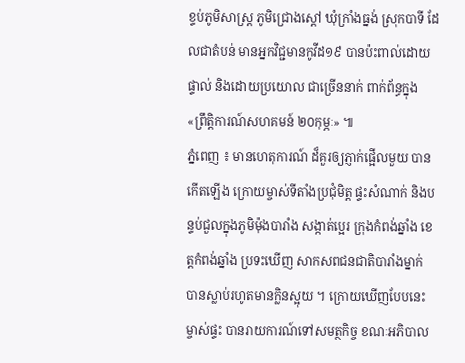ខ្ទប់ភូមិសាស្ត្រ ភូមិជ្រោងស្តៅ ឃុំក្រាំងធ្នង់ ស្រុកបាទី ដែលជាតំបន់ មានអ្នកវិជ្ជមានកូវីដ១៩ បានប៉ះពាល់ដោយផ្ទាល់ និងដោយប្រយោល ជាច្រើននាក់ ពាក់ព័ន្ធក្នុង «ព្រឹត្តិការណ៍សហគមន៍ ២០កុម្ភៈ» ៕
ភ្នំពេញ ៖ មានហេតុការណ៍ ដ៏គួរឲ្យភ្ញាក់ផ្អើលមួយ បានកើតឡើង ក្រោយម្ចាស់ទីតាំងប្រជុំមិត្ត ផ្ទះសំណាក់ និងបន្ទប់ជួលក្នុងភូមិម៉ុងបារាំង សង្កាត់ប្អេរ ក្រុងកំពង់ឆ្នាំង ខេត្តកំពង់ឆ្នាំង ប្រទះឃើញ សាកសពជនជាតិបារាំងម្នាក់ បានស្លាប់រហូតមានក្លិនស្អុយ ។ ក្រោយឃើញបែបនេះម្ចាស់ផ្ទះ បានរាយការណ៍ទៅសមត្ថកិច្ច ខណៈអភិបាល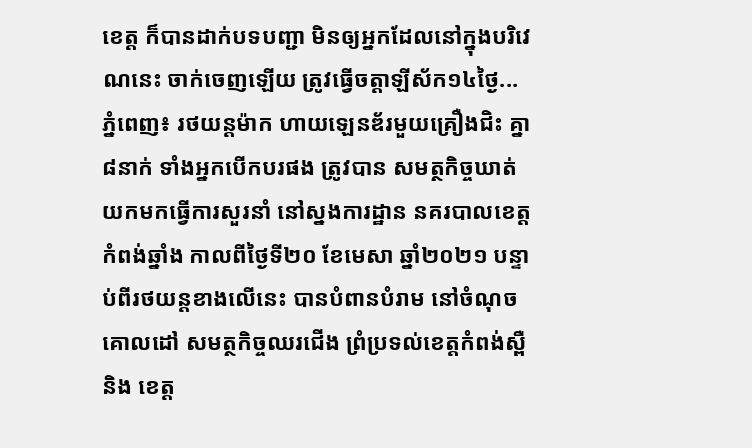ខេត្ត ក៏បានដាក់បទបញ្ជា មិនឲ្យអ្នកដែលនៅក្នុងបរិវេណនេះ ចាក់ចេញឡើយ ត្រូវធ្វើចត្តាឡីស័ក១៤ថ្ងៃ...
ភ្នំពេញ៖ រថយន្តម៉ាក ហាយឡេនឌ័រមួយគ្រឿងជិះ គ្នា៨នាក់ ទាំងអ្នកបើកបរផង ត្រូវបាន សមត្ថកិច្ចឃាត់ យកមកធ្វើការសួរនាំ នៅស្នងការដ្ឋាន នគរបាលខេត្តកំពង់ឆ្នាំង កាលពីថ្ងៃទី២០ ខែមេសា ឆ្នាំ២០២១ បន្ទាប់ពីរថយន្តខាងលើនេះ បានបំពានបំរាម នៅចំណុចគោលដៅ សមត្ថកិច្ចឈរជើង ព្រំប្រទល់ខេត្តកំពង់ស្ពឺ និង ខេត្ត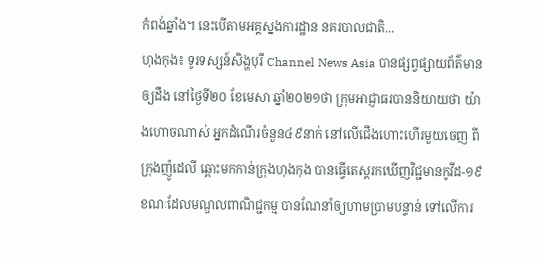កំពង់ឆ្នាំង។ នេះបើតាមអគ្គស្នងការដ្ឋាន នគរបាលជាតិ...
ហុងកុង៖ ទូរទស្សន៍សិង្ហបុរី Channel News Asia បានផ្សព្វផ្សាយព័ត៌មានឲ្យដឹង នៅថ្ងៃទី២០ ខែមេសា ឆ្នាំ២០២១ថា ក្រុមអាជ្ញាធរបាននិយាយថា យ៉ាងហោចណាស់ អ្នកដំណើរចំនួន៤៩នាក់ នៅលើជើងហោះហើរមួយចេញ ពីក្រុងញ៉ូដេលី ឆ្ពោះមកកាន់ក្រុងហុងកុង បានធ្វើតេស្តរកឃើញវិជ្ជមានកូវីដ-១៩ ខណៈដែលមណ្ឌលពាណិជ្ជកម្ម បានណែនាំឲ្យហាមប្រាមបន្ទាន់ ទៅលើការ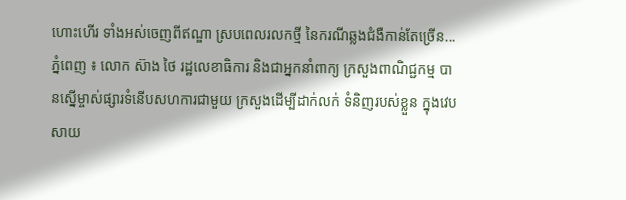ហោះហើរ ទាំងអស់ចេញពីឥណ្ឌា ស្របពេលរលកថ្មី នៃករណីឆ្លងជំងឺកាន់តែច្រើន...
ភ្នំពេញ ៖ លោក ស៊ាង ថៃ រដ្ឋលេខាធិការ និងជាអ្នកនាំពាក្យ ក្រសួងពាណិជ្ជកម្ម បានស្នើម្ចាស់ផ្សារទំនើបសហការជាមួយ ក្រសួងដើម្បីដាក់លក់ ទំនិញរបស់ខ្លួន ក្នុងវេបសាយ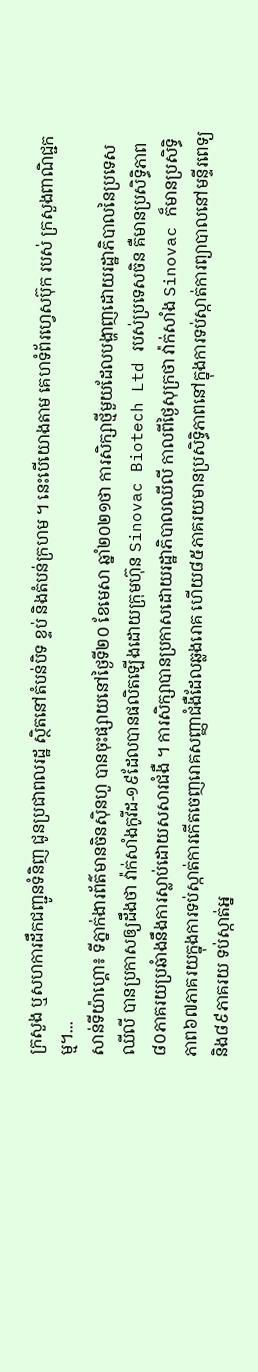ក្រសួង ឬសហការដឹកជញ្ជូនទំនិញ ជូនប្រជាពលរដ្ឋ ស្ថិតនៅតំបន់បិទ ខ្ទប់ និងតំបន់ក្រហម ។ នេះបើយោងតាម គេហទំព័រហ្វេសប៊ុក របស់ ក្រសួងពាណិជ្ជកម្ម។...
សាន់ទីយ៉ាហ្គោ៖ ទីភ្នាក់ងារព័ត៌មានចិនស៊ិនហួ បានចុះផ្សាយនៅថ្ងៃទី២០ ខែមេសា ឆ្នាំ២០២១ថា ការសិក្សាថ្មីមួយដែលបង្ហាញដោយរដ្ឋាភិបាលនៃប្រទេសឈីលី បានប្រកាសឲ្យដឹងថា វ៉ាក់សាំងកូវីដ-១៩ដែលបានផលិតឡើងដោយក្រុមហ៊ុន Sinovac Biotech Ltd របស់ប្រទេសចិន គឺមានប្រសិទ្ធិភាព៨០ភាគរយប្រឆំាងនឹងការស្លាប់ដោយសសារជំងឺ ។ ការសិក្សាបានប្រកាសដោយរដ្ឋាភិបាលឈីលី កាលពីថ្ងៃសុក្រថា វ៉ាក់សាំង Sinovac ក៏មានប្រសិទ្ធិភាព៦៧ភាគរយក្នុងការទប់ស្កាត់ការកើតចេញរោគសញ្ញាជំងឺដែលឆ្លងរោគ ហើយ៨៥ភាគរយមានប្រសិទ្ធិភាពនៅក្នុងការទប់ស្កាត់ការព្យាបាលនៅមន្ទីរពេទ្យ និង៨៩ភាគរយ ទប់ស្កាត់អ្ន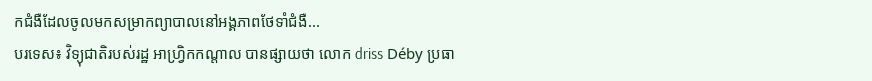កជំងឺដែលចូលមកសម្រាកព្យាបាលនៅអង្គភាពថែទាំជំងឺ...
បរទេស៖ វិទ្យុជាតិរបស់រដ្ឋ អាហ្វ្រិកកណ្តាល បានផ្សាយថា លោក driss Déby ប្រធា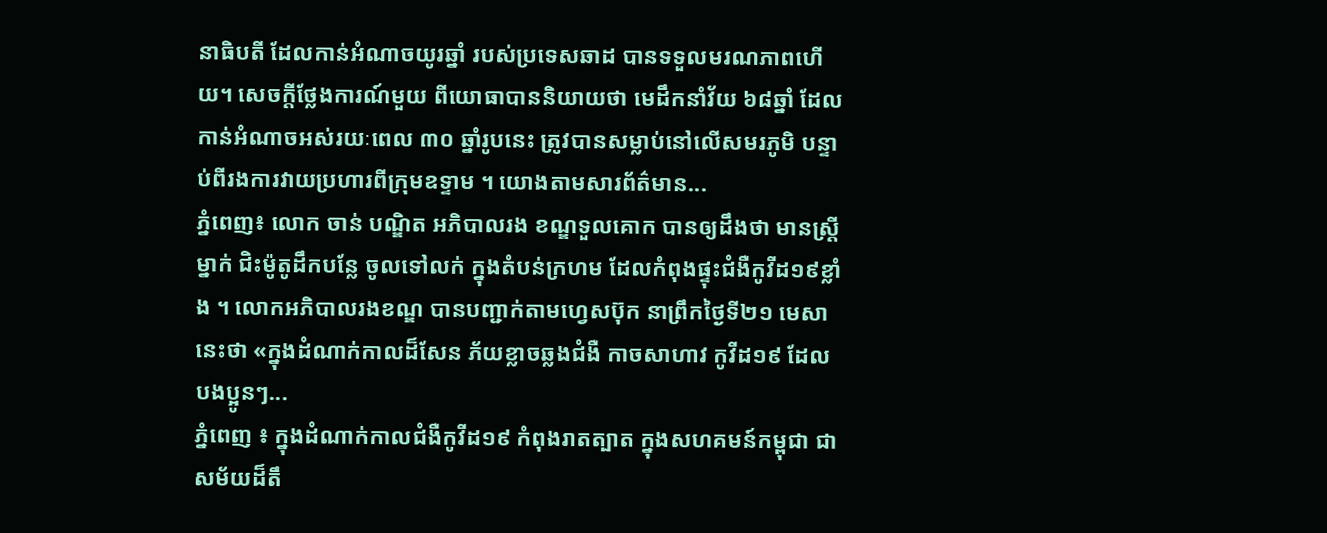នាធិបតី ដែលកាន់អំណាចយូរឆ្នាំ របស់ប្រទេសឆាដ បានទទួលមរណភាពហើយ។ សេចក្តីថ្លែងការណ៍មួយ ពីយោធាបាននិយាយថា មេដឹកនាំវ័យ ៦៨ឆ្នាំ ដែលកាន់អំណាចអស់រយៈពេល ៣០ ឆ្នាំរូបនេះ ត្រូវបានសម្លាប់នៅលើសមរភូមិ បន្ទាប់ពីរងការវាយប្រហារពីក្រុមឧទ្ទាម ។ យោងតាមសារព័ត៌មាន...
ភ្នំពេញ៖ លោក ចាន់ បណ្ឌិត អភិបាលរង ខណ្ឌទួលគោក បានឲ្យដឹងថា មានស្ត្រីម្នាក់ ជិះម៉ូតូដឹកបន្លែ ចូលទៅលក់ ក្នុងតំបន់ក្រហម ដែលកំពុងផ្ទុះជំងឺកូវីដ១៩ខ្លាំង ។ លោកអភិបាលរងខណ្ឌ បានបញ្ជាក់តាមហ្វេសប៊ុក នាព្រឹកថ្ងៃទី២១ មេសានេះថា «ក្នុងដំណាក់កាលដ៏សែន ភ័យខ្លាចឆ្លងជំងឺ កាចសាហាវ កូវីដ១៩ ដែលបងប្អូនៗ...
ភ្នំពេញ ៖ ក្នុងដំណាក់កាលជំងឺកូវីដ១៩ កំពុងរាតត្បាត ក្នុងសហគមន៍កម្ពុជា ជាសម័យដ៏តឹ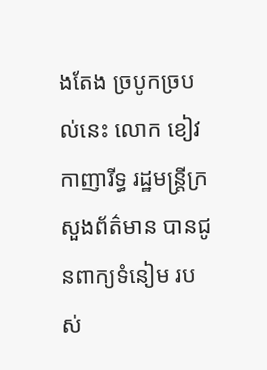ងតែង ច្របូកច្របល់នេះ លោក ខៀវ កាញារីទ្ធ រដ្ឋមន្រ្តីក្រសួងព័ត៌មាន បានជូនពាក្យទំនៀម របស់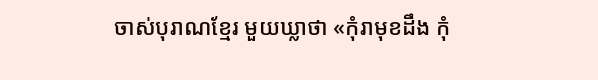ចាស់បុរាណខ្មែរ មួយឃ្លាថា «កុំរាមុខដឹង កុំ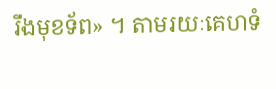រឹងមុខទ័ព» ។ តាមរយៈគេហទំ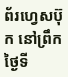ព័រហ្វេសប៊ុក នៅព្រឹកថ្ងៃទី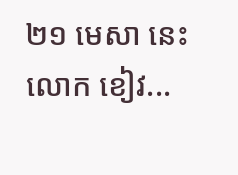២១ មេសា នេះលោក ខៀវ...